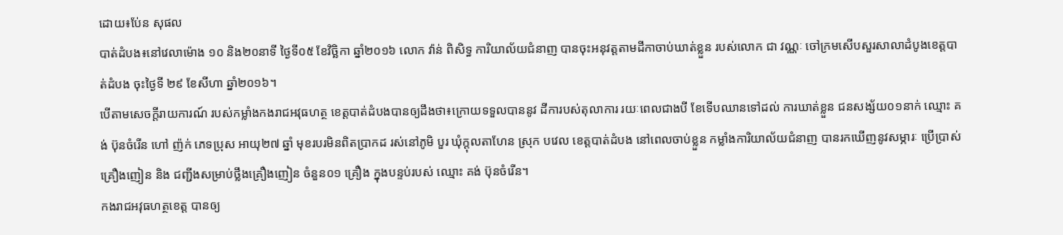ដោយ៖ប់ែន សុផល
បាត់ដំបង៖នៅវេលាម៉ោង ១០ និង២០នាទី ថ្ងៃទី០៥ ខែវិច្ឆិកា ឆ្នាំ២០១៦ លោក វ៉ាន់ ពិសិទ្ធ ការិយាល័យជំនាញ បានចុះអនុវត្តតាមដីកាចាប់ឃាត់ខ្លួន របស់លោក ជា វណ្ណៈ ចៅក្រមសើបសួរសាលាដំបូងខេត្តបាត់ដំបង ចុះថ្ងៃទី ២៩ ខែសីហា ឆ្នាំ២០១៦។
បើតាមសេចក្ដីរាយការណ៍ របស់កម្លាំងកងរាជអវុធហត្ថ ខេត្តបាត់ដំបងបានឲ្យដឹងថា៖ក្រោយទទួលបាននូវ ដីការបស់តុលាការ រយៈពេលជាងបី ខែទើបឈានទៅដល់ ការឃាត់ខ្លួន ជនសង្ស័យ០១នាក់ ឈ្មោះ គង់ ប៊ុនចំរើន ហៅ ញ៉ក់ ភេទប្រុស អាយុ២៧ ឆ្នាំ មុខរបរមិនពិតប្រាកដ រស់នៅភូមិ បួរ ឃុំក្ដុលតាហែន ស្រុក បវេល ខេត្តបាត់ដំបង នៅពេលចាប់ខ្លួន កម្លាំងការិយាល័យជំនាញ បានរកឃើញនូវសម្ភារៈ ប្រើប្រាស់គ្រឿងញៀន និង ជញ្ជីងសម្រាប់ថ្លឹងគ្រឿងញៀន ចំនួន០១ គ្រឿង ក្នុងបន្ទប់របស់ ឈ្មោះ គង់ ប៊ុនចំរើន។
កងរាជអវុធហត្ថខេត្ត បានឲ្យ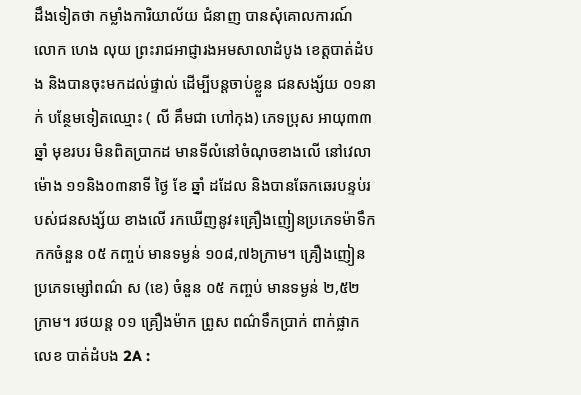ដឹងទៀតថា កម្លាំងការិយាល័យ ជំនាញ បានសុំគោលការណ៍ លោក ហេង លុយ ព្រះរាជអាជ្ញារងអមសាលាដំបូង ខេត្តបាត់ដំបង និងបានចុះមកដល់ផ្ទាល់ ដើម្បីបន្តចាប់ខ្លួន ជនសង្ស័យ ០១នាក់ បន្ថែមទៀតឈ្មោះ ( លី គឹមជា ហៅកុង) ភេទប្រុស អាយុ៣៣ ឆ្នាំ មុខរបរ មិនពិតប្រាកដ មានទីលំនៅចំណុចខាងលើ នៅវេលាម៉ោង ១១និង០៣នាទី ថ្ងៃ ខែ ឆ្នាំ ដដែល និងបានឆែកឆេរបន្ទប់របស់ជនសង្ស័យ ខាងលើ រកឃើញនូវ៖គ្រឿងញៀនប្រភេទម៉ាទឹកកកចំនួន ០៥ កញ្ចប់ មានទម្ងន់ ១០៨,៧៦ក្រាម។ គ្រឿងញៀនប្រភេទម្សៅពណ៌ ស (ខេ) ចំនួន ០៥ កញ្ចប់ មានទម្ងន់ ២,៥២ក្រាម។ រថយន្ត ០១ គ្រឿងម៉ាក ព្រូស ពណ៌ទឹកប្រាក់ ពាក់ផ្លាកលេខ បាត់ដំបង 2A :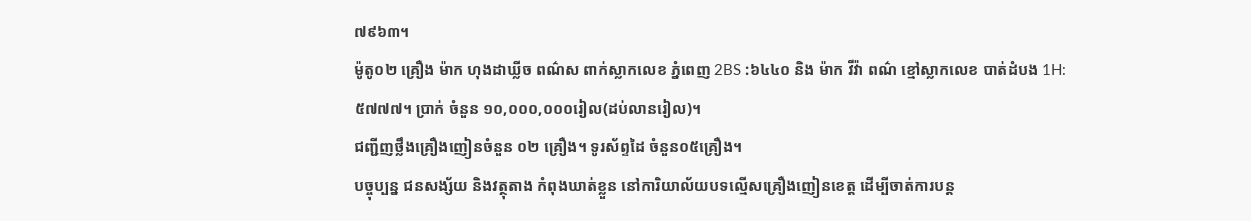៧៩៦៣។
ម៉ូតូ០២ គ្រឿង ម៉ាក ហុងដាឃ្លីច ពណ៌ស ពាក់ស្លាកលេខ ភ្នំពេញ 2BS :៦៤៤០ និង ម៉ាក វីវ៉ា ពណ៌ ខ្មៅស្លាកលេខ បាត់ដំបង 1H:៥៧៧៧។ ប្រាក់ ចំនួន ១០,០០០,០០០រៀល(ដប់លានរៀល)។
ជញ្ជីញថ្លឹងគ្រឿងញៀនចំនួន ០២ គ្រឿង។ ទូរស័ព្ទដៃ ចំនួន០៥គ្រឿង។
បច្ចុប្បន្ន ជនសង្ស័យ និងវត្ថុតាង កំពុងឃាត់ខ្លួន នៅការិយាល័យបទល្មើសគ្រឿងញៀនខេត្ត ដើម្បីចាត់ការបន្ត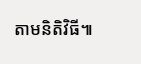តាមនិតិវិធី៕